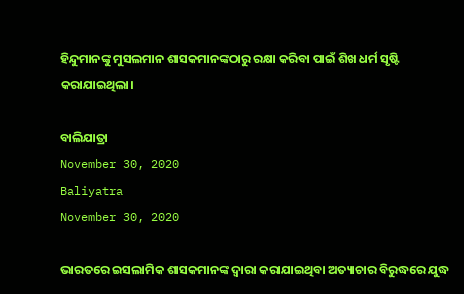ହିନ୍ଦୁମାନଙ୍କୁ ମୁସଲମାନ ଶାସକମାନଙ୍କଠାରୁ ରକ୍ଷା କରିବା ପାଇଁ ଶିଖ ଧର୍ମ ସୃଷ୍ଟି କରାଯାଇଥିଲା।

ବାଲିଯାତ୍ରା
November 30, 2020
Baliyatra
November 30, 2020

ଭାରତରେ ଇସଲାମିକ ଶାସକମାନଙ୍କ ଦ୍ୱାରା କରାଯାଇଥିବା ଅତ୍ୟାଚାର ବିରୁଦ୍ଧରେ ଯୁଦ୍ଧ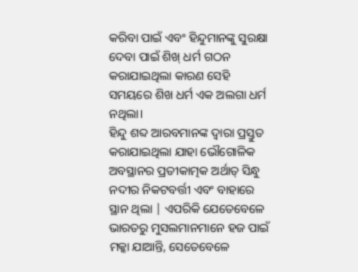କରିବା ପାଇଁ ଏବଂ ହିନ୍ଦୁମାନଙ୍କୁ ସୁରକ୍ଷା ଦେବା ପାଇଁ ଶିଖ୍ ଧର୍ମ ଗଠନ କରାଯାଇଥିଲା କାରଣ ସେହି ସମୟରେ ଶିଖ ଧର୍ମ ଏକ ଅଲଗା ଧର୍ମ ନଥିଲା।
ହିନ୍ଦୁ ଶବ୍ଦ ଆରବମାନଙ୍କ ଦ୍ବାରା ପ୍ରସ୍ତୁତ କରାଯାଇଥିଲା ଯାହା ଭୌଗୋଳିକ ଅବସ୍ଥାନର ପ୍ରତୀକାତ୍ମକ ଅର୍ଥାତ୍ ସିନ୍ଧୁ ନଦୀର ନିକଟବର୍ତ୍ତୀ ଏବଂ ବାହାରେ ସ୍ଥାନ ଥିଲା | ଏପରିକି ଯେତେବେଳେ ଭାରତରୁ ମୁସଲମାନମାନେ ହଜ ପାଇଁ ମକ୍କା ଯାଆନ୍ତି, ସେତେବେଳେ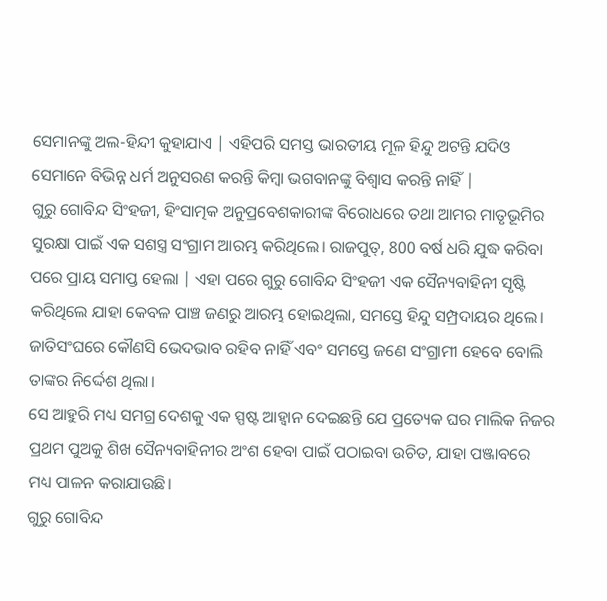ସେମାନଙ୍କୁ ଅଲ-ହିନ୍ଦୀ କୁହାଯାଏ | ଏହିପରି ସମସ୍ତ ଭାରତୀୟ ମୂଳ ହିନ୍ଦୁ ଅଟନ୍ତି ଯଦିଓ ସେମାନେ ବିଭିନ୍ନ ଧର୍ମ ଅନୁସରଣ କରନ୍ତି କିମ୍ବା ଭଗବାନଙ୍କୁ ବିଶ୍ବାସ କରନ୍ତି ନାହିଁ |
ଗୁରୁ ଗୋବିନ୍ଦ ସିଂହଜୀ, ହିଂସାତ୍ମକ ଅନୁପ୍ରବେଶକାରୀଙ୍କ ବିରୋଧରେ ତଥା ଆମର ମାତୃଭୂମିର ସୁରକ୍ଷା ପାଇଁ ଏକ ସଶସ୍ତ୍ର ସଂଗ୍ରାମ ଆରମ୍ଭ କରିଥିଲେ। ରାଜପୁତ୍, 800 ବର୍ଷ ଧରି ଯୁଦ୍ଧ କରିବା ପରେ ପ୍ରାୟ ସମାପ୍ତ ହେଲା | ଏହା ପରେ ଗୁରୁ ଗୋବିନ୍ଦ ସିଂହଜୀ ଏକ ସୈନ୍ୟବାହିନୀ ସୃଷ୍ଟି କରିଥିଲେ ଯାହା କେବଳ ପାଞ୍ଚ ଜଣରୁ ଆରମ୍ଭ ହୋଇଥିଲା, ସମସ୍ତେ ହିନ୍ଦୁ ସମ୍ପ୍ରଦାୟର ଥିଲେ। ଜାତିସଂଘରେ କୌଣସି ଭେଦଭାବ ରହିବ ନାହିଁ ଏବଂ ସମସ୍ତେ ଜଣେ ସଂଗ୍ରାମୀ ହେବେ ବୋଲି ତାଙ୍କର ନିର୍ଦ୍ଦେଶ ଥିଲା।
ସେ ଆହୁରି ମଧ୍ୟ ସମଗ୍ର ଦେଶକୁ ଏକ ସ୍ପଷ୍ଟ ଆହ୍ଵାନ ଦେଇଛନ୍ତି ଯେ ପ୍ରତ୍ୟେକ ଘର ମାଲିକ ନିଜର ପ୍ରଥମ ପୁଅକୁ ଶିଖ ସୈନ୍ୟବାହିନୀର ଅଂଶ ହେବା ପାଇଁ ପଠାଇବା ଉଚିତ, ଯାହା ପଞ୍ଜାବରେ ମଧ୍ୟ ପାଳନ କରାଯାଉଛି।
ଗୁରୁ ଗୋବିନ୍ଦ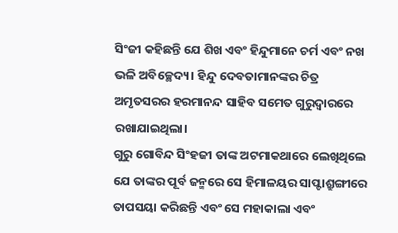ସିଂଜୀ କହିଛନ୍ତି ଯେ ଶିଖ ଏବଂ ହିନ୍ଦୁମାନେ ଚର୍ମ ଏବଂ ନଖ ଭଳି ଅବିଚ୍ଛେଦ୍ୟ। ହିନ୍ଦୁ ଦେବତାମାନଙ୍କର ଚିତ୍ର ଅମୃତସରର ହରମାନନ୍ଦ ସାହିବ ସମେତ ଗୁରୁଦ୍ୱାରରେ ରଖାଯାଇଥିଲା।
ଗୁରୁ ଗୋବିନ୍ଦ ସିଂହଜୀ ତାଙ୍କ ଅଟମାକଥାରେ ଲେଖିଥିଲେ ଯେ ତାଙ୍କର ପୂର୍ବ ଜନ୍ମରେ ସେ ହିମାଳୟର ସାପ୍ଟାଶ୍ରୁଙ୍ଗୀରେ ତାପସୟା କରିଛନ୍ତି ଏବଂ ସେ ମହାକାଲା ଏବଂ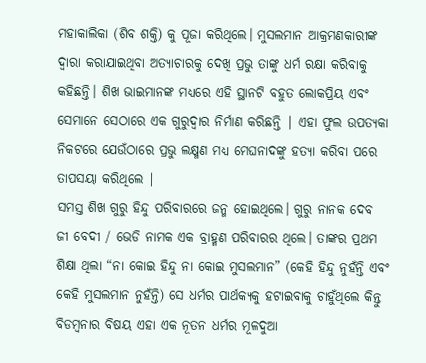ମହାକାଲିକା (ଶିବ ଶକ୍ତି) କୁ ପୂଜା କରିଥିଲେ। ମୁସଲମାନ ଆକ୍ରମଣକାରୀଙ୍କ ଦ୍ୱାରା କରାଯାଇଥିବା ଅତ୍ୟାଚାରକୁ ଦେଖି ପ୍ରଭୁ ତାଙ୍କୁ ଧର୍ମ ରକ୍ଷା କରିବାକୁ କହିଛନ୍ତି। ଶିଖ ଭାଇମାନଙ୍କ ମଧ୍ୟରେ ଏହି ସ୍ଥାନଟି ବହୁତ ଲୋକପ୍ରିୟ ଏବଂ ସେମାନେ ସେଠାରେ ଏକ ଗୁରୁଦ୍ୱାର ନିର୍ମାଣ କରିଛନ୍ତି | ଏହା ଫୁଲ ଉପତ୍ୟକା ନିକଟରେ ଯେଉଁଠାରେ ପ୍ରଭୁ ଲକ୍ଷ୍ମଣ ମଧ୍ୟ ମେଘନାଦଙ୍କୁ ହତ୍ୟା କରିବା ପରେ ତାପସୟା କରିଥିଲେ |
ସମସ୍ତ ଶିଖ ଗୁରୁ ହିନ୍ଦୁ ପରିବାରରେ ଜନ୍ମ ହୋଇଥିଲେ। ଗୁରୁ ନାନକ ଦେବ ଜୀ ବେଦୀ / ଭେଡି ନାମକ ଏକ ବ୍ରାହ୍ମଣ ପରିବାରର ଥିଲେ। ତାଙ୍କର ପ୍ରଥମ ଶିକ୍ଷା ଥିଲା “ନା କୋଇ ହିନ୍ଦୁ ନା କୋଇ ମୁସଲମାନ” (କେହି ହିନ୍ଦୁ ନୁହଁନ୍ତି ଏବଂ କେହି ମୁସଲମାନ ନୁହଁନ୍ତି) ସେ ଧର୍ମର ପାର୍ଥକ୍ୟକୁ ହଟାଇବାକୁ ଚାହୁଁଥିଲେ କିନ୍ତୁ ବିଡମ୍ବନାର ବିଷୟ ଏହା ଏକ ନୂତନ ଧର୍ମର ମୂଳଦୁଆ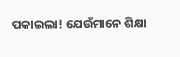ପକାଇଲା! ଯେଉଁମାନେ ଶିକ୍ଷା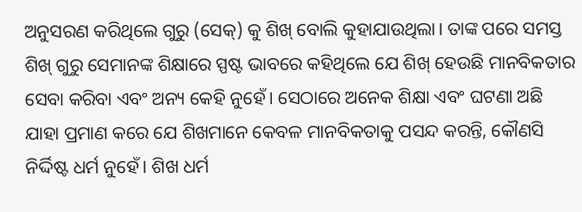ଅନୁସରଣ କରିଥିଲେ ଗୁରୁ (ସେକ୍) କୁ ଶିଖ୍ ବୋଲି କୁହାଯାଉଥିଲା। ତାଙ୍କ ପରେ ସମସ୍ତ ଶିଖ୍ ଗୁରୁ ସେମାନଙ୍କ ଶିକ୍ଷାରେ ସ୍ପଷ୍ଟ ଭାବରେ କହିଥିଲେ ଯେ ଶିଖ୍ ହେଉଛି ମାନବିକତାର ସେବା କରିବା ଏବଂ ଅନ୍ୟ କେହି ନୁହେଁ। ସେଠାରେ ଅନେକ ଶିକ୍ଷା ଏବଂ ଘଟଣା ଅଛି ଯାହା ପ୍ରମାଣ କରେ ଯେ ଶିଖମାନେ କେବଳ ମାନବିକତାକୁ ପସନ୍ଦ କରନ୍ତି, କୌଣସି ନିର୍ଦ୍ଦିଷ୍ଟ ଧର୍ମ ନୁହେଁ। ଶିଖ ଧର୍ମ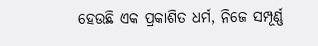ହେଉଛି ଏକ ପ୍ରକାଶିତ ଧର୍ମ, ନିଜେ ସମ୍ପୂର୍ଣ୍ଣ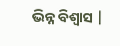ଭିନ୍ନ ବିଶ୍ୱାସ |